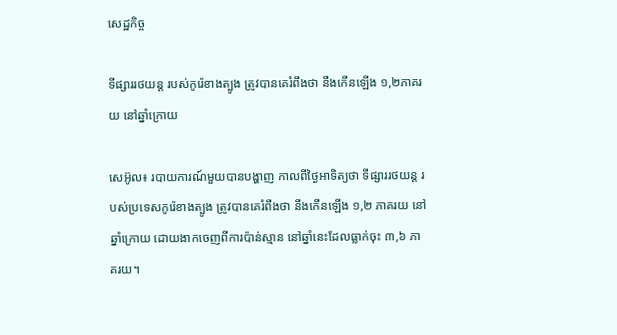សេដ្ឋកិច្ច

ទីផ្សាររថយន្ដ របស់កូរ៉េខាងត្បូង ត្រូវបានគេរំពឹងថា នឹងកើនឡើង ១,២ភាគរយ នៅឆ្នាំក្រោយ

សេអ៊ូល៖ របាយការណ៍មួយបានបង្ហាញ កាលពីថ្ងៃអាទិត្យថា ទីផ្សាររថយន្ត របស់ប្រទេសកូរ៉េខាងត្បូង ត្រូវបានគេរំពឹងថា នឹងកើនឡើង ១,២ ភាគរយ នៅឆ្នាំក្រោយ ដោយងាកចេញពីការប៉ាន់ស្មាន នៅឆ្នាំនេះដែលធ្លាក់ចុះ ៣,៦ ភាគរយ។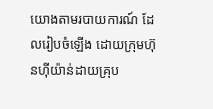យោងតាមរបាយការណ៍ ដែលរៀបចំឡើង ដោយក្រុមហ៊ុនហ៊ីយ៉ាន់ដាយគ្រុប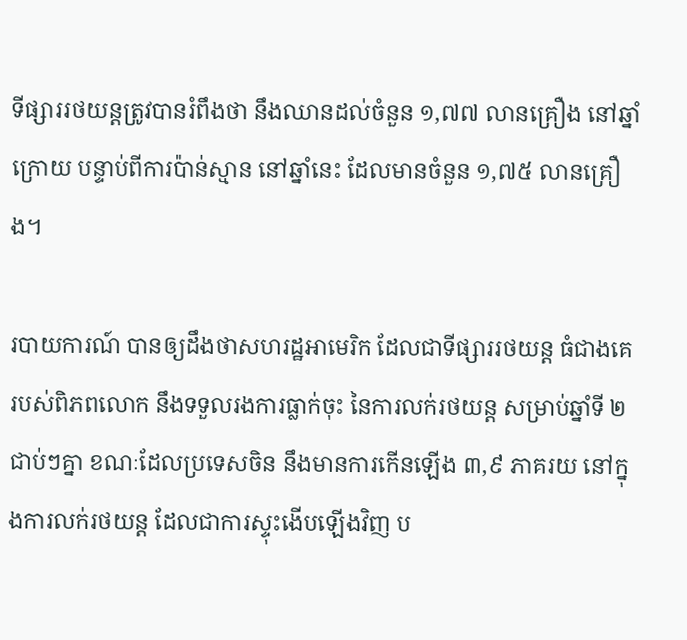ទីផ្សាររថយន្តត្រូវបានរំពឹងថា នឹងឈានដល់ចំនួន ១,៧៧ លានគ្រឿង នៅឆ្នាំក្រោយ បន្ទាប់ពីការប៉ាន់ស្មាន នៅឆ្នាំនេះ ដែលមានចំនួន ១,៧៥ លានគ្រឿង។

របាយការណ៍ បានឲ្យដឹងថាសហរដ្ឋអាមេរិក ដែលជាទីផ្សាររថយន្ត ធំជាងគេរបស់ពិភពលោក នឹងទទួលរងការធ្លាក់ចុះ នៃការលក់រថយន្ត សម្រាប់ឆ្នាំទី ២ជាប់ៗគ្នា ខណៈដែលប្រទេសចិន នឹងមានការកើនឡើង ៣,៩ ភាគរយ នៅក្នុងការលក់រថយន្ត ដែលជាការស្ទុះងើបឡើងវិញ ប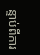ន្ទាប់ពីការ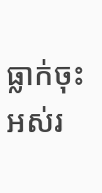ធ្លាក់ចុះ អស់រ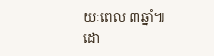យៈពេល ៣ឆ្នាំ៕
ដោ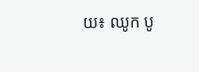យ៖ ឈូក បូ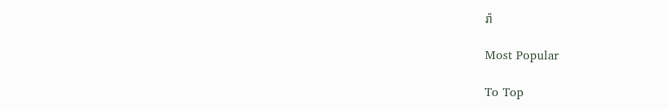រ៉ា

Most Popular

To Top